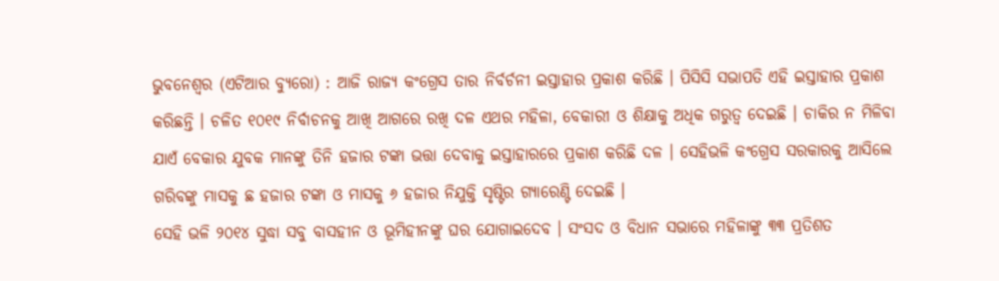ଭୁବନେଶ୍ୱର (ଏଟିଆର ବ୍ୟୁରୋ) : ଆଜି ରାଜ୍ୟ କଂଗ୍ରେସ ତାର ନିର୍ବର୍ଚନୀ ଇସ୍ତାହାର ପ୍ରକାଶ କରିଛି । ପିସିସି ସଭାପତି ଏହି ଇସ୍ତାହାର ପ୍ରକାଶ କରିଛନ୍ତି । ଚଳିତ ୧୦୧୯ ନିର୍ବାଚନକୁ ଆଖି ଆଗରେ ରଖି ଦଳ ଏଥର ମହିଳା, ବେକାରୀ ଓ ଶିକ୍ଷାକୁ ଅଧିକ ଗରୁତ୍ୱ ଦେଇଛି । ଚାକିର ନ ମିଳିବା ଯାଏଁ ବେକାର ଯୁବକ ମାନଙ୍କୁ ତିନି ହଜାର ଟଙ୍କା ଭତ୍ତା ଦେବାକୁ ଇସ୍ତାହାରରେ ପ୍ରକାଶ କରିଛି ଦଳ । ସେହିଭଳି କଂଗ୍ରେସ ସରକାରକୁ ଆସିଲେ ଗରିବଙ୍କୁ ମାସକୁ ଛ ହଜାର ଟଙ୍କା ଓ ମାସକୁ ୬ ହଜାର ନିଯୁକ୍ତି ସୃଷ୍ଟିର ଗ୍ୟାରେଣ୍ଟି ଦେଇଛି ।
ସେହି ଭଳି ୨୦୧୪ ସୁଦ୍ଧା ସବୁ ବାସହୀନ ଓ ଭୂମିହୀନଙ୍କୁ ଘର ଯୋଗାଇଦେବ । ସଂସଦ ଓ ବିଧାନ ସଭାରେ ମହିଳାଙ୍କୁ ୩୩ ପ୍ରତିଶତ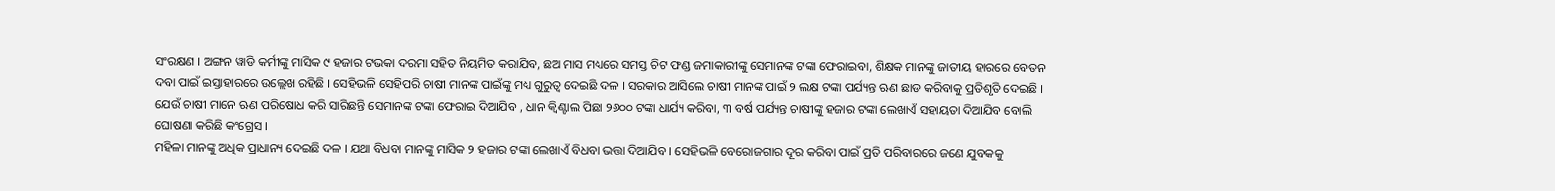ସଂରକ୍ଷଣ । ଅଙ୍ଗନ ୱାଡି କର୍ମୀଙ୍କୁ ମାସିକ ୯ ହଜାର ଟଭକା ଦରମା ସହିତ ନିୟମିତ କରାଯିବ, ଛଅ ମାସ ମଧ୍ୟରେ ସମସ୍ତ ଚିଟ ଫଣ୍ଡ ଜମାକାରୀଙ୍କୁ ସେମାନଙ୍କ ଟଙ୍କା ଫେରାଇବା, ଶିକ୍ଷକ ମାନଙ୍କୁ ଜାତୀୟ ହାରରେ ବେତନ ଦବା ପାଇଁ ଇସ୍ତାହାରରେ ଉଲ୍ଲେଖ ରହିଛି । ସେହିଭଳି ସେହିପରି ଚାଷୀ ମାନଙ୍କ ପାଇଁଙ୍କୁ ମଧ୍ୟ ଗୁରୁତ୍ୱ ଦେଇଛି ଦଳ । ସରକାର ଆସିଲେ ଚାଷୀ ମାନଙ୍କ ପାଇଁ ୨ ଲକ୍ଷ ଟଙ୍କା ପର୍ଯ୍ୟନ୍ତ ଋଣ ଛାଡ କରିବାକୁ ପ୍ରତିଶୃତି ଦେଇଛି । ଯେଉଁ ଚାଷୀ ମାନେ ଋଣ ପରିଷୋଧ କରି ସାରିଛନ୍ତି ସେମାନଙ୍କ ଟଙ୍କା ଫେରାଇ ଦିଆଯିବ , ଧାନ କ୍ୱିଣ୍ଟାଲ ପିଛା ୨୬୦୦ ଟଙ୍କା ଧାର୍ଯ୍ୟ କରିବା, ୩ ବର୍ଷ ପର୍ଯ୍ୟନ୍ତ ଚାଷୀଙ୍କୁ ହଜାର ଟଙ୍କା ଲେଖାଏଁ ସହାୟତା ଦିଆଯିବ ବୋଲି ଘୋଷଣା କରିଛି କଂଗ୍ରେସ ।
ମହିଳା ମାନଙ୍କୁ ଅଧିକ ପ୍ରାଧାନ୍ୟ ଦେଇଛି ଦଳ । ଯଥା ବିଧବା ମାନଙ୍କୁ ମାସିକ ୨ ହଜାର ଟଙ୍କା ଲେଖାଏଁ ବିଧବା ଭତ୍ତା ଦିଆଯିବ । ସେହିଭଳି ବେରୋଜଗାର ଦୂର କରିବା ପାଇଁ ପ୍ରତି ପରିବାରରେ ଜଣେ ଯୁବକକୁ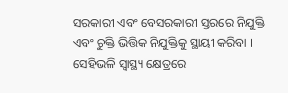ସରକାରୀ ଏବଂ ବେସରକାରୀ ସ୍ତରରେ ନିଯୁକ୍ତି ଏବଂ ଚୁକ୍ତି ଭିତ୍ତିକ ନିଯୁକ୍ତିକୁ ସ୍ଥାୟୀ କରିବା । ସେହିଭଳି ସ୍ୱାସ୍ଥ୍ୟ କ୍ଷେତ୍ରରେ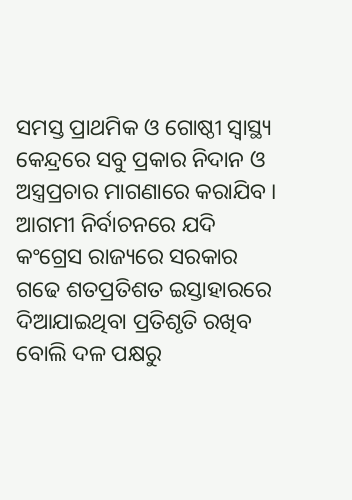ସମସ୍ତ ପ୍ରାଥମିକ ଓ ଗୋଷ୍ଠୀ ସ୍ୱାସ୍ଥ୍ୟ କେନ୍ଦ୍ରରେ ସବୁ ପ୍ରକାର ନିଦାନ ଓ ଅସ୍ତ୍ରପ୍ରଚାର ମାଗଣାରେ କରାଯିବ । ଆଗମୀ ନିର୍ବାଚନରେ ଯଦି କଂଗ୍ରେସ ରାଜ୍ୟରେ ସରକାର ଗଢେ ଶତପ୍ରତିଶତ ଇସ୍ତାହାରରେ ଦିଆଯାଇଥିବା ପ୍ରତିଶୃତି ରଖିବ ବୋଲି ଦଳ ପକ୍ଷରୁ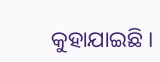କୁହାଯାଇଛି ।